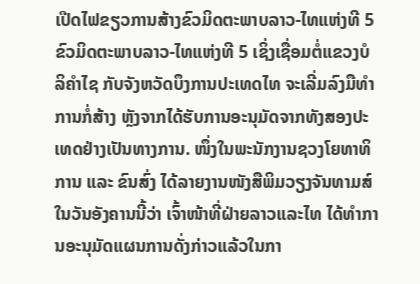ເປີດໄຟຂຽວການສ້າງຂົວມິດຕະພາບລາວ-ໄທແຫ່ງທີ 5
ຂົວມິດຕະພາບລາວ-ໄທແຫ່ງທີ 5 ເຊິ່ງເຊື່ອມຕໍ່ແຂວງບໍລິຄຳໄຊ ກັບຈັງຫວັດບຶງການປະເທດໄທ ຈະເລີ່ມລົງມືທຳການກໍ່ສ້າງ ຫຼັງຈາກໄດ້ຮັບການອະນຸມັດຈາກທັງສອງປະເທດຢ່າງເປັນທາງການ. ໜຶ່ງໃນພະນັກງານຊວງໂຍທາທິການ ແລະ ຂົນສົ່ງ ໄດ້ລາຍງານໜັງສືພິມວຽງຈັນທາມສ໌ໃນວັນອັງຄານນີ້ວ່າ ເຈົ້າໜ້າທີ່ຝ່າຍລາວແລະໄທ ໄດ້ທຳການອະນຸມັດແຜນການດັ່ງກ່າວແລ້ວໃນກາ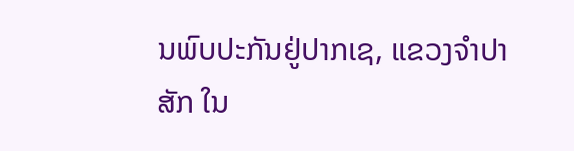ນພົບປະກັນຢູ່ປາກເຊ, ແຂວງຈຳປາສັກ ໃນ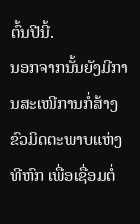ຕົ້ນປີນີ້.
ນອກຈາກນັ້ນຍັງມີການສະເໜີການກໍ່ສ້າງຂົວມິດຕະພາບແຫ່ງທີຫົກ ເພື່ອເຊື່ອມຕໍ່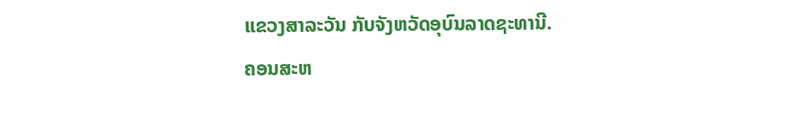ແຂວງສາລະວັນ ກັບຈັງຫວັດອຸບົນລາດຊະທານີ.
ຄອນສະຫ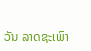ວັນ ລາດຊະເພົາ